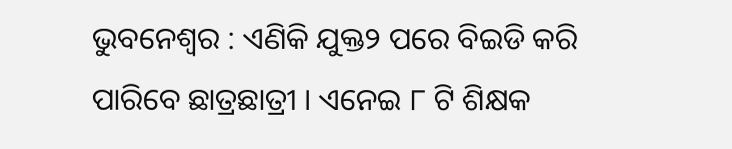ଭୁବନେଶ୍ୱର : ଏଣିକି ଯୁକ୍ତ୨ ପରେ ବିଇଡି କରି ପାରିବେ ଛାତ୍ରଛାତ୍ରୀ । ଏନେଇ ୮ ଟି ଶିକ୍ଷକ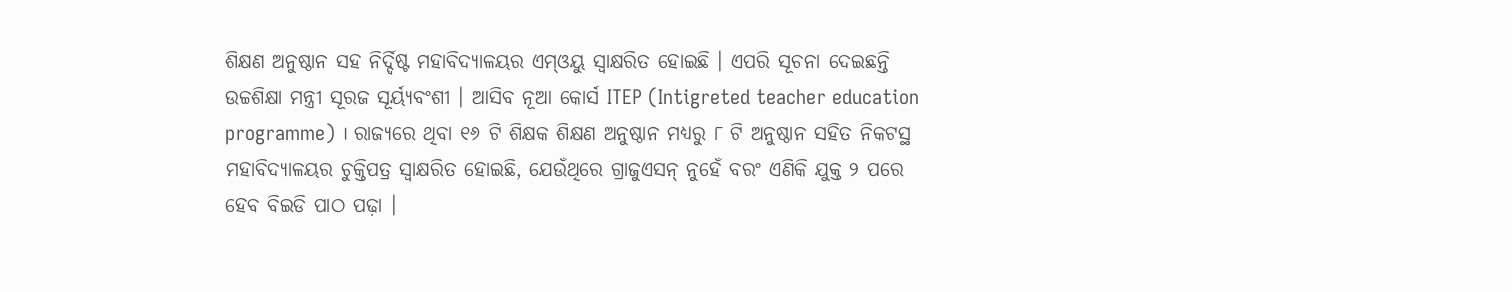ଶିକ୍ଷଣ ଅନୁଷ୍ଠାନ ସହ ନିର୍ଦ୍ଦିଷ୍ଟ ମହାବିଦ୍ୟାଳୟର ଏମ୍ଓୟୁ ସ୍ବାକ୍ଷରିତ ହୋଇଛି । ଏପରି ସୂଚନା ଦେଇଛନ୍ତି ଉଚ୍ଚଶିକ୍ଷା ମନ୍ତ୍ରୀ ସୂରଜ ସୂର୍ୟ୍ୟବଂଶୀ । ଆସିବ ନୂଆ କୋର୍ସ ITEP (Intigreted teacher education programme) । ରାଜ୍ୟରେ ଥିବା ୧୬ ଟି ଶିକ୍ଷକ ଶିକ୍ଷଣ ଅନୁଷ୍ଠାନ ମଧ୍ୟରୁ ୮ ଟି ଅନୁଷ୍ଠାନ ସହିତ ନିକଟସ୍ଥ ମହାବିଦ୍ୟାଳୟର ଚୁକ୍ତିପତ୍ର ସ୍ବାକ୍ଷରିତ ହୋଇଛି, ଯେଉଁଥିରେ ଗ୍ରାଜୁଏସନ୍ ନୁହେଁ ବରଂ ଏଣିକି ଯୁକ୍ତ ୨ ପରେ ହେବ ବିଇଡି ପାଠ ପଢ଼ା ।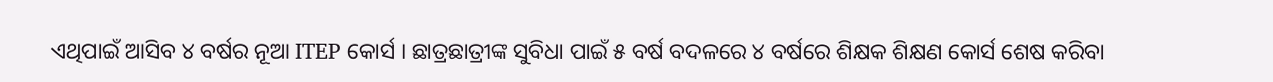ଏଥିପାଇଁ ଆସିବ ୪ ବର୍ଷର ନୂଆ ITEP କୋର୍ସ । ଛାତ୍ରଛାତ୍ରୀଙ୍କ ସୁବିଧା ପାଇଁ ୫ ବର୍ଷ ବଦଳରେ ୪ ବର୍ଷରେ ଶିକ୍ଷକ ଶିକ୍ଷଣ କୋର୍ସ ଶେଷ କରିବା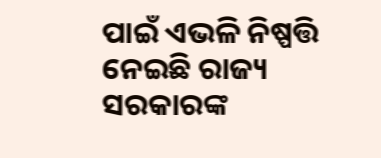ପାଇଁ ଏଭଳି ନିଷ୍ପତ୍ତି ନେଇଛି ରାଜ୍ୟ ସରକାରଙ୍କ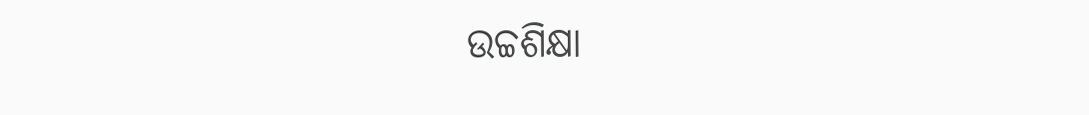ଉଚ୍ଚଶିକ୍ଷା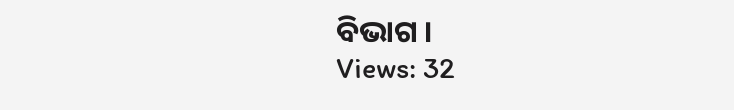ବିଭାଗ ।
Views: 32